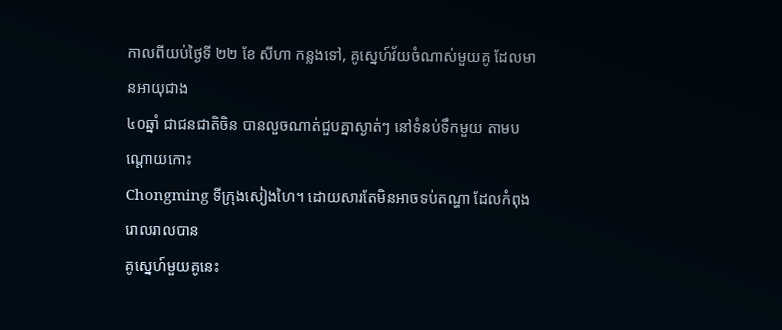កាលពីយប់ថ្ងៃទី ២២ ខែ សីហា កន្លងទៅ, គូស្នេហ៍វ័យចំណាស់មួយគូ ដែលមានអាយុជាង
៤០ឆ្នាំ ជាជនជាតិចិន បានលួចណាត់ជួបគ្នាស្ងាត់ៗ នៅទំនប់ទឹកមួយ តាមបណ្តោយកោះ
Chongming ទីក្រុងសៀងហៃ។ ដោយសារតែមិនអាចទប់តណ្ហា ដែលកំពុងរោលរាលបាន
គូស្នេហ៍មួយគូនេះ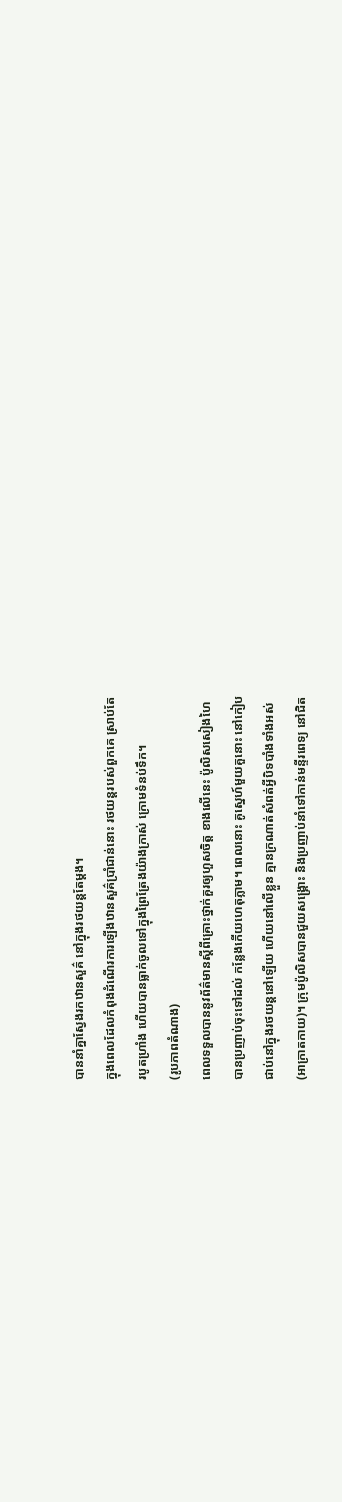បាននាំគ្នាស្វែងរកឋានសួគ៌ នៅក្នុងរថយន្តតែម្តង។
ក្នុងពេលដែលកំពុងដំណើរការឡើងឋានសួគ៌ប្រាំជាន់នោះ រថយន្តរបស់ពួកគេ ស្រាប់តែ
របូតហ្រាំង ហើយបានធ្លាក់ចូលទៅក្នុងព្រៃត្រែងយ៉ាងក្រាស់ ក្រោមទំនប់ទឹក។
(រូបភាពតំណាង)
ពេលទទួលបាននូវព័ត៌មានស្តីពីគ្រោះថ្នាក់គួរឲ្យហួសចិត្ត ខាងលើនេះ ប៉ូលិសសៀងហៃ
បានប្រញាប់ចុះទៅដល់ កន្លែងកើយហេតុភ្លាម។ ពេលនោះ គូស្នេហ៍មួយគួនោះ នៅកៀប
ជាប់នៅក្នុងរថយន្តនៅឡើយ ហើយនៅលើខ្លួន គ្មានក្រណាត់សំពត់អ្វីបិទបាំងទាំងអស់
(អាក្រាតកាយ)។ ក្រុមប៉ូលិសបានជួយសង្គ្រោះ និងប្រញាប់នាំទៅកាន់មន្ទីរពេទ្យ នៅជិត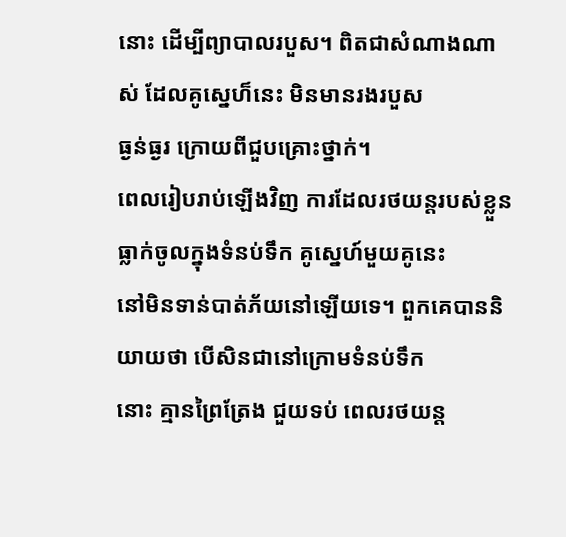នោះ ដើម្បីព្យាបាលរបួស។ ពិតជាសំណាងណាស់ ដែលគូស្នេហ៏នេះ មិនមានរងរបួស
ធ្ងន់ធ្ងរ ក្រោយពីជួបគ្រោះថ្នាក់។
ពេលរៀបរាប់ឡើងវិញ ការដែលរថយន្តរបស់ខ្លួនធ្លាក់ចូលក្នុងទំនប់ទឹក គូស្នេហ៍មួយគូនេះ
នៅមិនទាន់បាត់ភ័យនៅឡើយទេ។ ពួកគេបាននិយាយថា បើសិនជានៅក្រោមទំនប់ទឹក
នោះ គ្មានព្រៃត្រែង ជួយទប់ ពេលរថយន្ត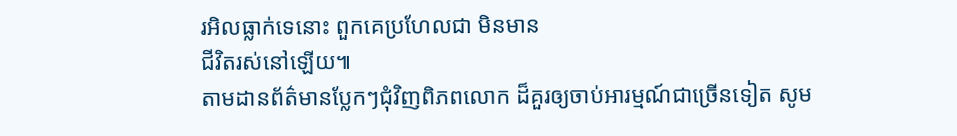រអិលធ្លាក់ទេនោះ ពួកគេប្រហែលជា មិនមាន
ជីវិតរស់នៅឡើយ៕
តាមដានព័ត៌មានប្លែកៗជុំវិញពិភពលោក ដ៏គួរឲ្យចាប់អារម្មណ៍ជាច្រើនទៀត សូម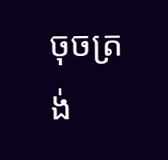ចុចត្រង់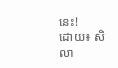នេះ!
ដោយ៖ សិលា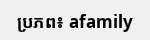ប្រភព៖ afamily